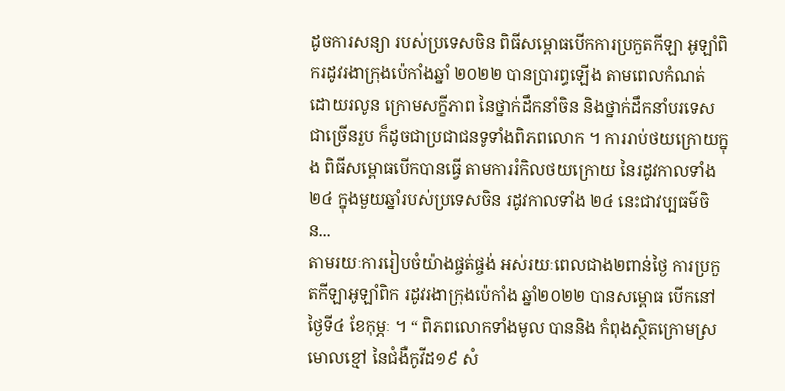ដូចការសន្យា របស់ប្រទេសចិន ពិធីសម្ពោធបើកការប្រកួតកីឡា អូឡាំពិករដូវរងាក្រុងប៉េកាំងឆ្នាំ ២០២២ បានប្រារព្ធឡើង តាមពេលកំណត់ ដោយរលូន ក្រោមសក្ខីភាព នៃថ្នាក់ដឹកនាំចិន និងថ្នាក់ដឹកនាំបរទេសជាច្រើនរួប ក៏ដូចជាប្រជាជនទូទាំងពិភពលោក ។ ការរាប់ថយក្រោយក្នុង ពិធីសម្ពោធបើកបានធ្វើ តាមការរំកិលថយក្រោយ នៃរដូវកាលទាំង ២៤ ក្នុងមួយឆ្នាំរបស់ប្រទេសចិន រដូវកាលទាំង ២៤ នេះជាវប្បធម៌ចិន...
តាមរយៈការរៀបចំយ៉ាងផ្ចត់ផ្ចង់ អស់រយៈពេលជាង២ពាន់ថ្ងៃ ការប្រកួតកីឡាអូឡាំពិក រដូវរងាក្រុងប៉េកាំង ឆ្នាំ២០២២ បានសម្ពោធ បើកនៅថ្ងៃទី៤ ខែកុម្ភៈ ។ “ ពិភពលោកទាំងមូល បាននិង កំពុងស្ថិតក្រោមស្រមោលខ្មៅ នៃជំងឺកូវីដ១៩ សំ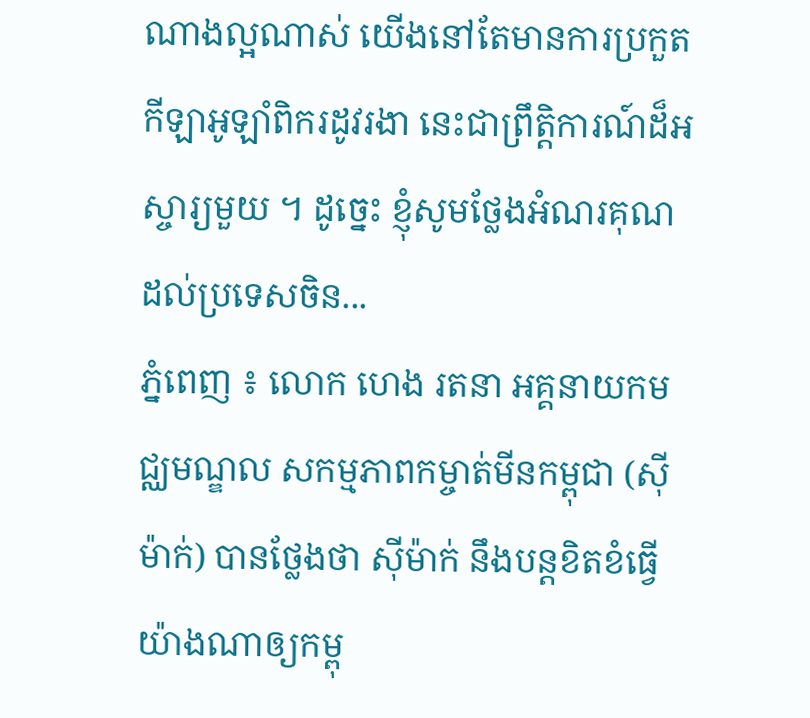ណាងល្អណាស់ យើងនៅតែមានការប្រកួត កីឡាអូឡាំពិករដូវរងា នេះជាព្រឹតិ្តការណ៍ដ៏អស្ចារ្យមួយ ។ ដូច្នេះ ខ្ញុំសូមថ្លែងអំណរគុណ ដល់ប្រទេសចិន...
ភ្នំពេញ ៖ លោក ហេង រតនា អគ្គនាយកមជ្ឈមណ្ឌល សកម្មភាពកម្ចាត់មីនកម្ពុជា (ស៊ីម៉ាក់) បានថ្លែងថា ស៊ីម៉ាក់ នឹងបន្តខិតខំធ្វើយ៉ាងណាឲ្យកម្ពុ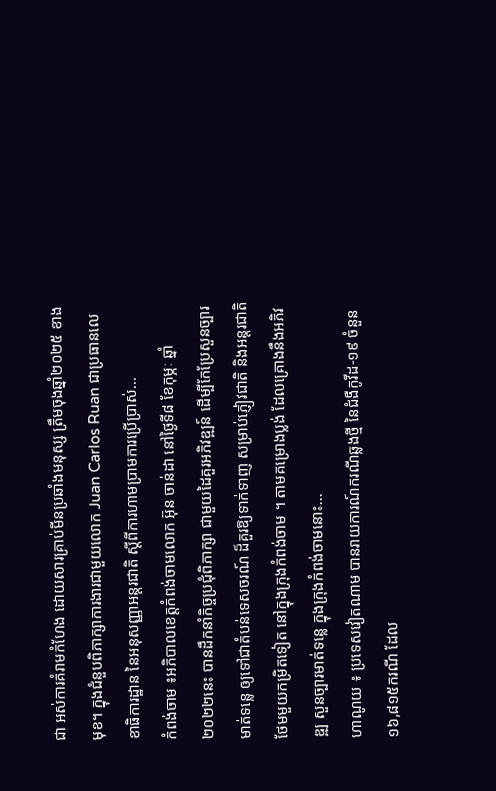ជា អស់ការគំរាមកំហែង ដោយសារគ្រាប់មីនប្រឆាំងមនុស្ស ត្រឹមចុងឆ្នាំ២០២៥ ខាងមុខ។ ក្នុងជំនួបពិភាក្សាការងារជាមួយលោក Juan Carlos Ruan ជាប្រធានលេខាធិការដ្ឋាន នៃអនុសញ្ញាអន្តរជាតិ ស្តីពីការហាមប្រាមការប្រើប្រាស់...
កំពង់ចាម ៖អភិបាលខេត្តកំពង់ចាមលោក អ៊ុន ចាន់ដា នៅថ្ងៃទី៨ ខែកុម្ភៈ ឆ្នាំ ២០២២នេះ បានដឹកនាំកិច្ចប្រជុំពិភាក្សា ជាមួយដៃគួរអភិវឌ្ឍន៍ ដើម្បីកែប្រែសួនច្បារមាត់ទន្លេ ឲ្យទៅជាតំបន់ទេសចរណ៍ ដ៏គួរឱ្យទាក់ទាញ សម្រាប់ភ្ញៀវជាតិ និងអន្តរជាតិ ថែមមួយកម្រិតទៀត នៅក្នុងក្រុងកំពង់ចាម ។ តាមគម្រោងប្លង់ ដែលគ្រោងនឹងអភិវឌ្ឍ សួនច្បារមាត់ទន្លេ ក្នុងក្រុងកំពង់ចាមនោះ...
ហាណូយ ៖ ប្រទេសវៀតណាម បានរាយការណ៍ករណីឆ្លងថ្មី នៃជំងឺកូវីដ-១៩ ចំនួន ១៦,៨១៥ករណី ដែល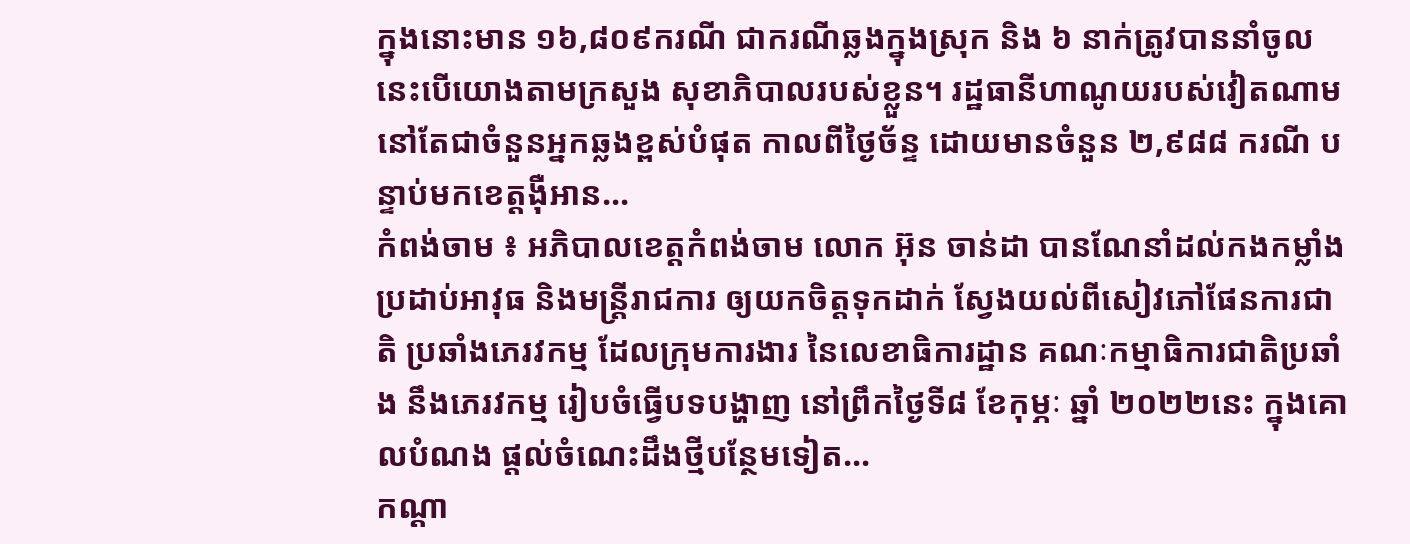ក្នុងនោះមាន ១៦,៨០៩ករណី ជាករណីឆ្លងក្នុងស្រុក និង ៦ នាក់ត្រូវបាននាំចូល នេះបើយោងតាមក្រសួង សុខាភិបាលរបស់ខ្លួន។ រដ្ឋធានីហាណូយរបស់វៀតណាម នៅតែជាចំនួនអ្នកឆ្លងខ្ពស់បំផុត កាលពីថ្ងៃច័ន្ទ ដោយមានចំនួន ២,៩៨៨ ករណី បន្ទាប់មកខេត្តង៉ឺអាន...
កំពង់ចាម ៖ អភិបាលខេត្តកំពង់ចាម លោក អ៊ុន ចាន់ដា បានណែនាំដល់កងកម្លាំងប្រដាប់អាវុធ និងមន្ត្រីរាជការ ឲ្យយកចិត្តទុកដាក់ ស្វែងយល់ពីសៀវភៅផែនការជាតិ ប្រឆាំងភេរវកម្ម ដែលក្រុមការងារ នៃលេខាធិការដ្ឋាន គណៈកម្មាធិការជាតិប្រឆាំង នឹងភេរវកម្ម រៀបចំធ្វើបទបង្ហាញ នៅព្រឹកថ្ងៃទី៨ ខែកុម្ភៈ ឆ្នាំ ២០២២នេះ ក្នុងគោលបំណង ផ្តល់ចំណេះដឹងថ្មីបន្ថែមទៀត...
កណ្ដា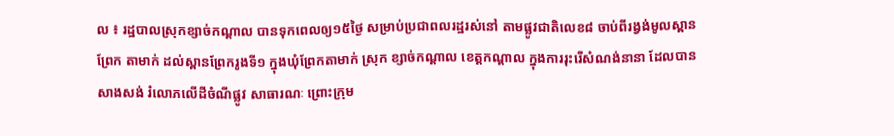ល ៖ រដ្ឋបាលស្រុកខ្សាច់កណ្ដាល បានទុកពេលឲ្យ១៥ថ្ងៃ សម្រាប់ប្រជាពលរដ្ឋរស់នៅ តាមផ្លូវជាតិលេខ៨ ចាប់ពីរង្វង់មូលស្ពានព្រែក តាមាក់ ដល់ស្ពានព្រែករូងទី១ ក្នុងឃុំព្រែកតាមាក់ ស្រុក ខ្សាច់កណ្ដាល ខេត្តកណ្ដាល ក្នុងការរុះរើសំណង់នានា ដែលបានសាងសង់ រំលោភលើដីចំណីផ្លូវ សាធារណៈ ព្រោះក្រុម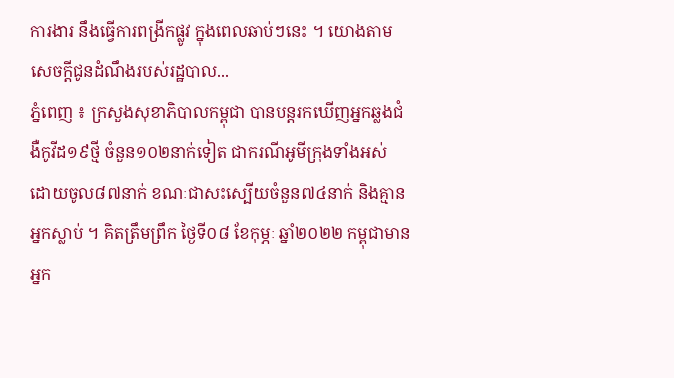ការងារ នឹងធ្វើការពង្រីកផ្លូវ ក្នុងពេលឆាប់ៗនេះ ។ យោងតាមសេចក្ដីជូនដំណឹងរបស់រដ្ឋបាល...
ភ្នំពេញ ៖ ក្រសួងសុខាភិបាលកម្ពុជា បានបន្តរកឃើញអ្នកឆ្លងជំងឺកូវីដ១៩ថ្មី ចំនួន១០២នាក់ទៀត ជាករណីអូមីក្រុងទាំងអស់ ដោយចូល៨៧នាក់ ខណៈជាសះស្បើយចំនួន៧៤នាក់ និងគ្មានអ្នកស្លាប់ ។ គិតត្រឹមព្រឹក ថ្ងៃទី០៨ ខែកុម្ភៈ ឆ្នាំ២០២២ កម្ពុជាមានអ្នក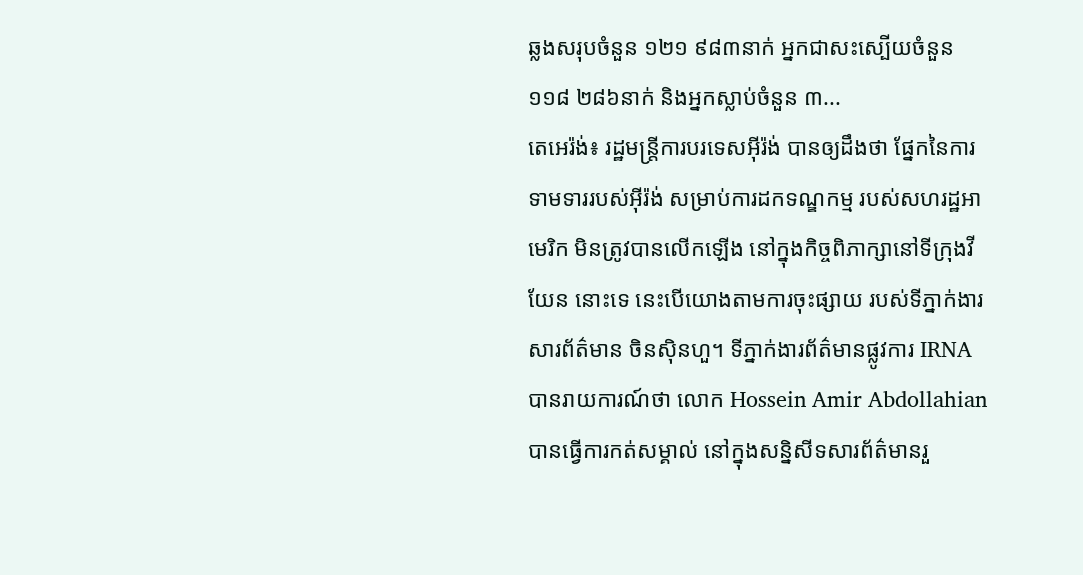ឆ្លងសរុបចំនួន ១២១ ៩៨៣នាក់ អ្នកជាសះស្បើយចំនួន ១១៨ ២៨៦នាក់ និងអ្នកស្លាប់ចំនួន ៣...
តេអេរ៉ង់៖ រដ្ឋមន្ត្រីការបរទេសអ៊ីរ៉ង់ បានឲ្យដឹងថា ផ្នែកនៃការទាមទាររបស់អ៊ីរ៉ង់ សម្រាប់ការដកទណ្ឌកម្ម របស់សហរដ្ឋអាមេរិក មិនត្រូវបានលើកឡើង នៅក្នុងកិច្ចពិភាក្សានៅទីក្រុងវីយែន នោះទេ នេះបើយោងតាមការចុះផ្សាយ របស់ទីភ្នាក់ងារសារព័ត៌មាន ចិនស៊ិនហួ។ ទីភ្នាក់ងារព័ត៌មានផ្លូវការ IRNA បានរាយការណ៍ថា លោក Hossein Amir Abdollahian បានធ្វើការកត់សម្គាល់ នៅក្នុងសន្និសីទសារព័ត៌មានរួ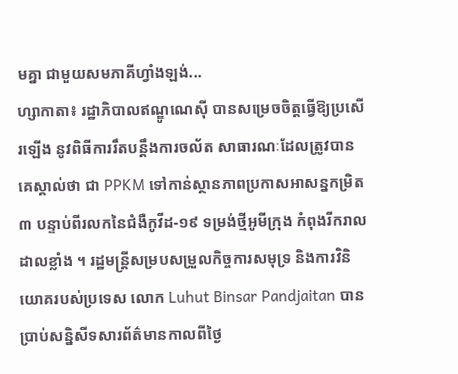មគ្នា ជាមួយសមភាគីហ្វាំងឡង់...
ហ្សាកាតា៖ រដ្ឋាភិបាលឥណ្ឌូណេស៊ី បានសម្រេចចិត្តធ្វើឱ្យប្រសើរឡើង នូវពិធីការរឹតបន្តឹងការចល័ត សាធារណៈដែលត្រូវបាន គេស្គាល់ថា ជា PPKM ទៅកាន់ស្ថានភាពប្រកាសអាសន្នកម្រិត ៣ បន្ទាប់ពីរលកនៃជំងឺកូវីដ-១៩ ទម្រង់ថ្មីអូមីក្រុង កំពុងរីករាលដាលខ្លាំង ។ រដ្ឋមន្ត្រីសម្របសម្រួលកិច្ចការសមុទ្រ និងការវិនិយោគរបស់ប្រទេស លោក Luhut Binsar Pandjaitan បានប្រាប់សន្និសីទសារព័ត៌មានកាលពីថ្ងៃ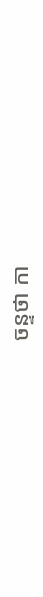ចន្ទថា កា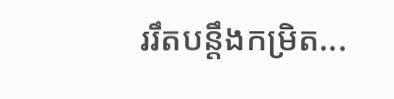ររឹតបន្តឹងកម្រិត...